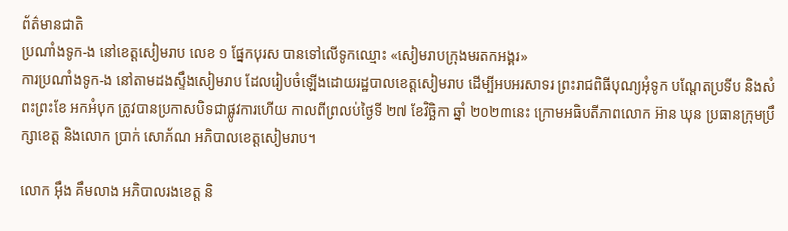ព័ត៌មានជាតិ
ប្រណាំងទូក-ង នៅខេត្តសៀមរាប លេខ ១ ផ្នែកបុរស បានទៅលើទូកឈ្មោះ «សៀមរាបក្រុងមរតកអង្គរ»
ការប្រណាំងទូក-ង នៅតាមដងស្ទឹងសៀមរាប ដែលរៀបចំឡើងដោយរដ្ឋបាលខេត្តសៀមរាប ដើម្បីអបអរសាទរ ព្រះរាជពិធីបុណ្យអុំទូក បណ្ដែតប្រទីប និងសំពះព្រះខែ អកអំបុក ត្រូវបានប្រកាសបិទជាផ្លូវការហើយ កាលពីព្រលប់ថ្ងៃទី ២៧ ខែវិច្ឆិកា ឆ្នាំ ២០២៣នេះ ក្រោមអធិបតីភាពលោក អ៊ាន ឃុន ប្រធានក្រុមប្រឹក្សាខេត្ត និងលោក ប្រាក់ សោភ័ណ អភិបាលខេត្តសៀមរាប។

លោក អ៊ឹង គឹមលាង អភិបាលរងខេត្ត និ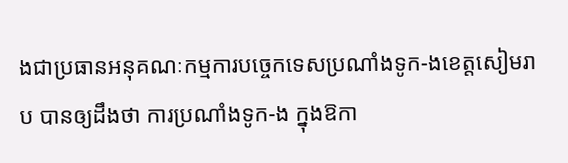ងជាប្រធានអនុគណៈកម្មការបច្ចេកទេសប្រណាំងទូក-ងខេត្តសៀមរាប បានឲ្យដឹងថា ការប្រណាំងទូក-ង ក្នុងឱកា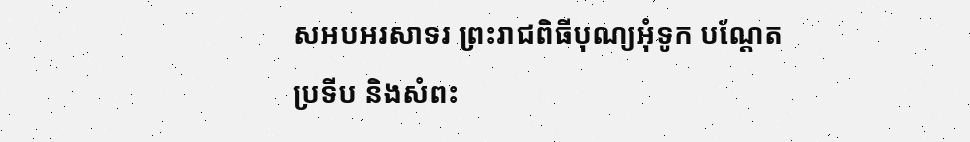សអបអរសាទរ ព្រះរាជពិធីបុណ្យអុំទូក បណ្ដែតប្រទីប និងសំពះ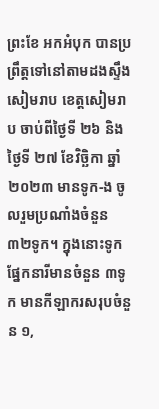ព្រះខែ អកអំបុក បានប្រព្រឹត្តទៅនៅតាមដងស្ទឹងសៀមរាប ខេត្តសៀមរាប ចាប់ពីថ្ងៃទី ២៦ និងថ្ងៃទី ២៧ ខែវិច្ឆិកា ឆ្នាំ ២០២៣ មានទូក-ង ចូលរួមប្រណាំងចំនួន ៣២ទូក។ ក្នុងនោះទូកផ្នែកនារីមានចំនួន ៣ទូក មានកីឡាករសរុបចំនួន ១,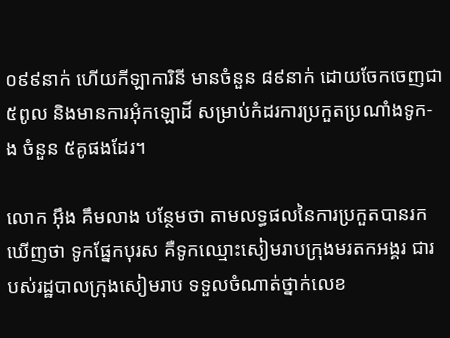០៩៩នាក់ ហើយកីឡាការិនី មានចំនួន ៨៩នាក់ ដោយចែកចេញជា ៥ពូល និងមានការអុំកឡោដិ៍ សម្រាប់កំដរការប្រកួតប្រណាំងទូក-ង ចំនួន ៥គូផងដែរ។

លោក អ៊ឹង គឹមលាង បន្ថែមថា តាមលទ្ធផលនៃការប្រកួតបានរកឃើញថា ទូកផ្នែកបុរស គឺទូកឈ្មោះសៀមរាបក្រុងមរតកអង្គរ ជារបស់រដ្ឋបាលក្រុងសៀមរាប ទទួលចំណាត់ថ្នាក់លេខ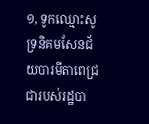១, ទូកឈ្មោះសូទ្រនិគមសែនជ័យបារមីតាពេជ្រ ជារបស់រដ្ឋបា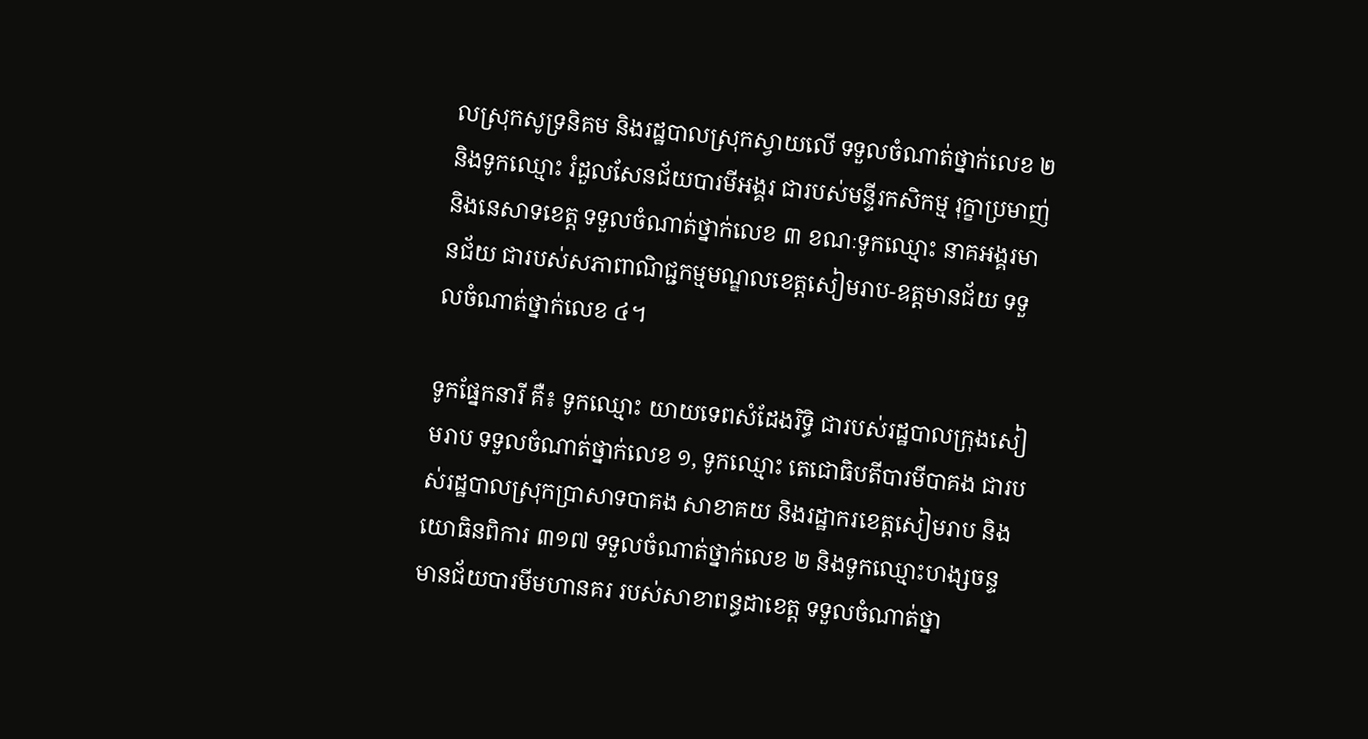លស្រុកសូទ្រនិគម និងរដ្ឋបាលស្រុកស្វាយលើ ទទួលចំណាត់ថ្នាក់លេខ ២ និងទូកឈ្មោះ រំដួលសែនជ័យបារមីអង្គរ ជារបស់មន្ទីរកសិកម្ម រុក្ខាប្រមាញ់ និងនេសាទខេត្ត ទទួលចំណាត់ថ្នាក់លេខ ៣ ខណៈទូកឈ្មោះ នាគអង្គរមានជ័យ ជារបស់សភាពាណិជ្ជកម្មមណ្ឌលខេត្តសៀមរាប-ឧត្តមានជ័យ ទទួលចំណាត់ថ្នាក់លេខ ៤។

ទូកផ្នែកនារី គឺ៖ ទូកឈ្មោះ យាយទេពសំដែងរិទ្ធិ ជារបស់រដ្ឋបាលក្រុងសៀមរាប ទទួលចំណាត់ថ្នាក់លេខ ១, ទូកឈ្មោះ តេជោធិបតីបារមីបាគង ជារបស់រដ្ឋបាលស្រុកប្រាសាទបាគង សាខាគយ និងរដ្ឋាករខេត្តសៀមរាប និងយោធិនពិការ ៣១៧ ទទួលចំណាត់ថ្នាក់លេខ ២ និងទូកឈ្មោះហង្សចន្ទមានជ័យបារមីមហានគរ របស់សាខាពន្ធដាខេត្ត ទទួលចំណាត់ថ្នា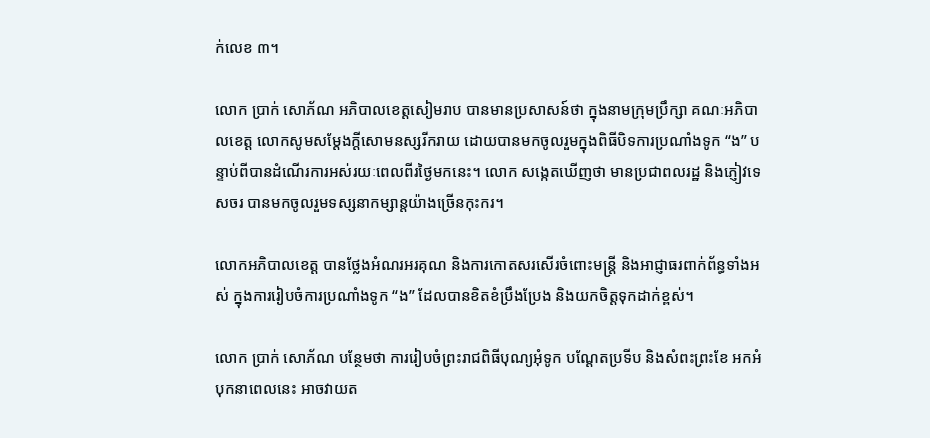ក់លេខ ៣។

លោក ប្រាក់ សោភ័ណ អភិបាលខេត្តសៀមរាប បានមានប្រសាសន៍ថា ក្នុងនាមក្រុមប្រឹក្សា គណៈអភិបាលខេត្ត លោកសូមសម្ដែងក្ដីសោមនស្សរីករាយ ដោយបានមកចូលរួមក្នុងពិធីបិទការប្រណាំងទូក “ង” បន្ទាប់ពីបានដំណើរការអស់រយៈពេលពីរថ្ងៃមកនេះ។ លោក សង្កេតឃើញថា មានប្រជាពលរដ្ឋ និងភ្ញៀវទេសចរ បានមកចូលរួមទស្សនាកម្សាន្តយ៉ាងច្រើនកុះករ។

លោកអភិបាលខេត្ត បានថ្លែងអំណរអរគុណ និងការកោតសរសើរចំពោះមន្ត្រី និងអាជ្ញាធរពាក់ព័ន្ធទាំងអស់ ក្នុងការរៀបចំការប្រណាំងទូក “ង” ដែលបានខិតខំប្រឹងប្រែង និងយកចិត្តទុកដាក់ខ្ពស់។

លោក ប្រាក់ សោភ័ណ បន្ថែមថា ការរៀបចំព្រះរាជពិធីបុណ្យអុំទូក បណ្ដែតប្រទីប និងសំពះព្រះខែ អកអំបុកនាពេលនេះ អាចវាយត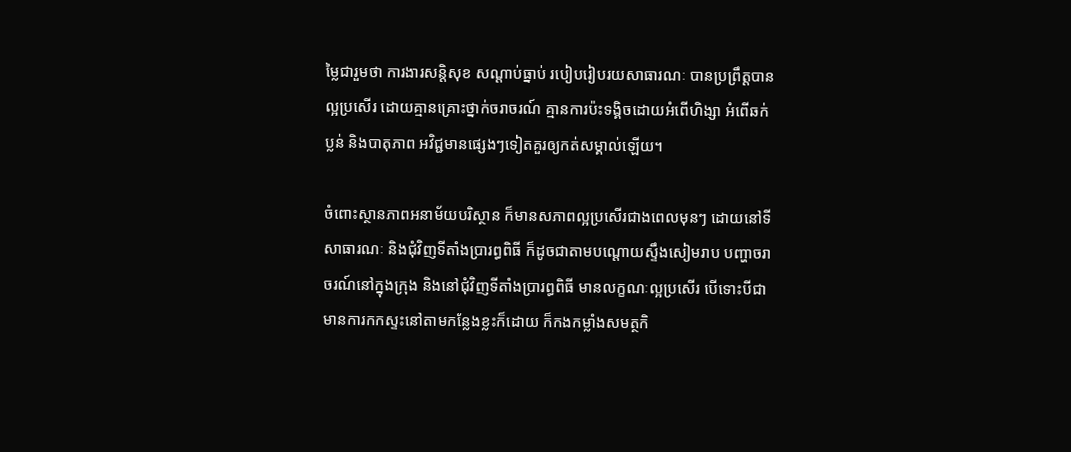ម្លៃជារួមថា ការងារសន្តិសុខ សណ្តាប់ធ្នាប់ របៀបរៀបរយសាធារណៈ បានប្រព្រឹត្តបានល្អប្រសើរ ដោយគ្មានគ្រោះថ្នាក់ចរាចរណ៍ គ្មានការប៉ះទង្គិចដោយអំពើហិង្សា អំពើឆក់ ប្លន់ និងបាតុភាព អវិជ្ជមានផ្សេងៗទៀតគួរឲ្យកត់សម្គាល់ឡើយ។

ចំពោះស្ថានភាពអនាម័យបរិស្ថាន ក៏មានសភាពល្អប្រសើរជាងពេលមុនៗ ដោយនៅទីសាធារណៈ និងជុំវិញទីតាំងប្រារព្ធពិធី ក៏ដូចជាតាមបណ្តោយស្ទឹងសៀមរាប បញ្ហាចរាចរណ៍នៅក្នុងក្រុង និងនៅជុំវិញទីតាំងប្រារព្ធពិធី មានលក្ខណៈល្អប្រសើរ បើទោះបីជាមានការកកស្ទះនៅតាមកន្លែងខ្លះក៏ដោយ ក៏កងកម្លាំងសមត្ថកិ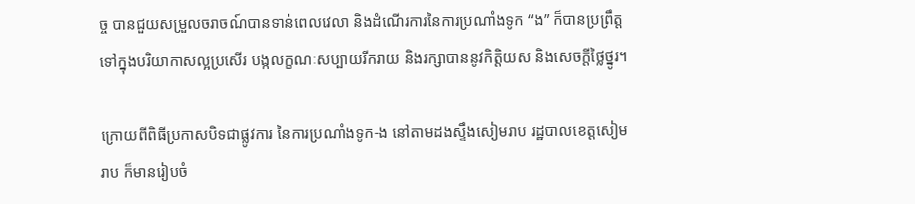ច្ច បានជួយសម្រួលចរាចណ៍បានទាន់ពេលវេលា និងដំណើរការនៃការប្រណាំងទូក “ង” ក៏បានប្រព្រឹត្តទៅក្នុងបរិយាកាសល្អប្រសើរ បង្កលក្ខណៈសប្បាយរីករាយ និងរក្សាបាននូវកិត្តិយស និងសេចក្តីថ្លៃថ្នូរ។

ក្រោយពីពិធីប្រកាសបិទជាផ្លូវការ នៃការប្រណាំងទូក-ង នៅតាមដងស្ទឹងសៀមរាប រដ្ឋបាលខេត្តសៀមរាប ក៏មានរៀបចំ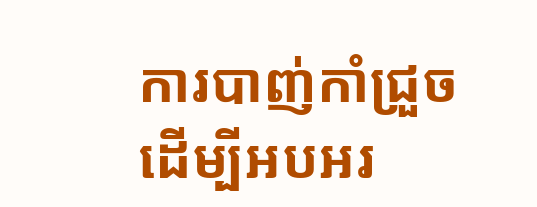ការបាញ់កាំជ្រួច ដើម្បីអបអរ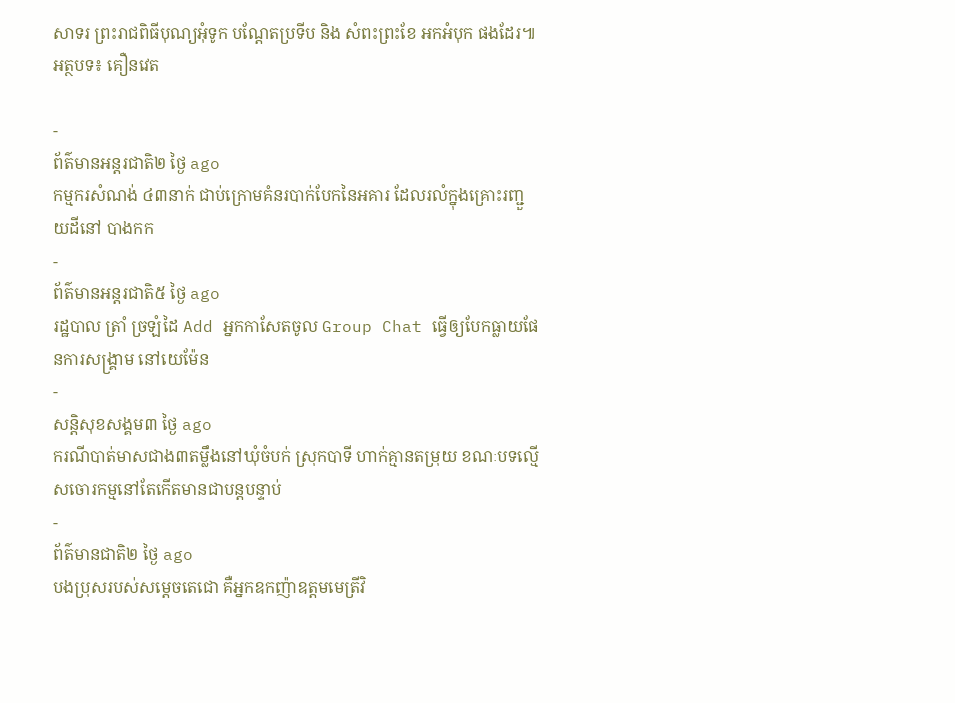សាទរ ព្រះរាជពិធីបុណ្យអុំទូក បណ្ដែតប្រទីប និង សំពះព្រះខែ អកអំបុក ផងដែរ៕
អត្ថបទ៖ គឿនវេត

-
ព័ត៌មានអន្ដរជាតិ២ ថ្ងៃ ago
កម្មករសំណង់ ៤៣នាក់ ជាប់ក្រោមគំនរបាក់បែកនៃអគារ ដែលរលំក្នុងគ្រោះរញ្ជួយដីនៅ បាងកក
-
ព័ត៌មានអន្ដរជាតិ៥ ថ្ងៃ ago
រដ្ឋបាល ត្រាំ ច្រឡំដៃ Add អ្នកកាសែតចូល Group Chat ធ្វើឲ្យបែកធ្លាយផែនការសង្គ្រាម នៅយេម៉ែន
-
សន្តិសុខសង្គម៣ ថ្ងៃ ago
ករណីបាត់មាសជាង៣តម្លឹងនៅឃុំចំបក់ ស្រុកបាទី ហាក់គ្មានតម្រុយ ខណៈបទល្មើសចោរកម្មនៅតែកើតមានជាបន្តបន្ទាប់
-
ព័ត៌មានជាតិ២ ថ្ងៃ ago
បងប្រុសរបស់សម្ដេចតេជោ គឺអ្នកឧកញ៉ាឧត្តមមេត្រីវិ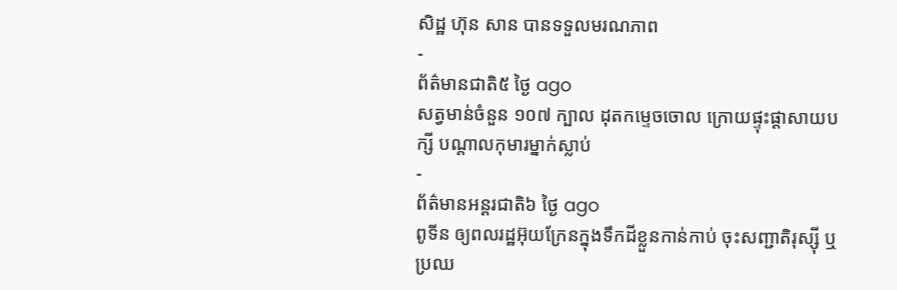សិដ្ឋ ហ៊ុន សាន បានទទួលមរណភាព
-
ព័ត៌មានជាតិ៥ ថ្ងៃ ago
សត្វមាន់ចំនួន ១០៧ ក្បាល ដុតកម្ទេចចោល ក្រោយផ្ទុះផ្ដាសាយបក្សី បណ្តាលកុមារម្នាក់ស្លាប់
-
ព័ត៌មានអន្ដរជាតិ៦ ថ្ងៃ ago
ពូទីន ឲ្យពលរដ្ឋអ៊ុយក្រែនក្នុងទឹកដីខ្លួនកាន់កាប់ ចុះសញ្ជាតិរុស្ស៊ី ឬប្រឈ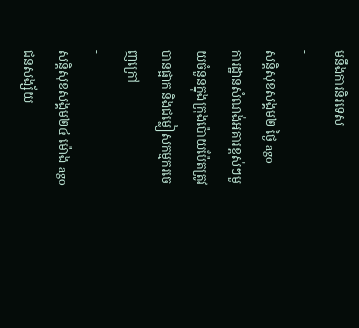មនឹងការនិរទេស
-
សន្តិសុខសង្គម២ ថ្ងៃ ago
ការដ្ឋានសំណង់អគារខ្ពស់ៗមួយចំនួនក្នុងក្រុងប៉ោយប៉ែតត្រូវបានផ្អាក និងជម្លៀសកម្មករចេញក្រៅ
-
សន្តិសុខសង្គម២៤ ម៉ោង ago
ជនសង្ស័យ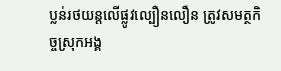ប្លន់រថយន្តលើផ្លូវល្បឿនលឿន ត្រូវសមត្ថកិច្ចស្រុកអង្គ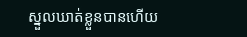ស្នួលឃាត់ខ្លួនបានហើយ